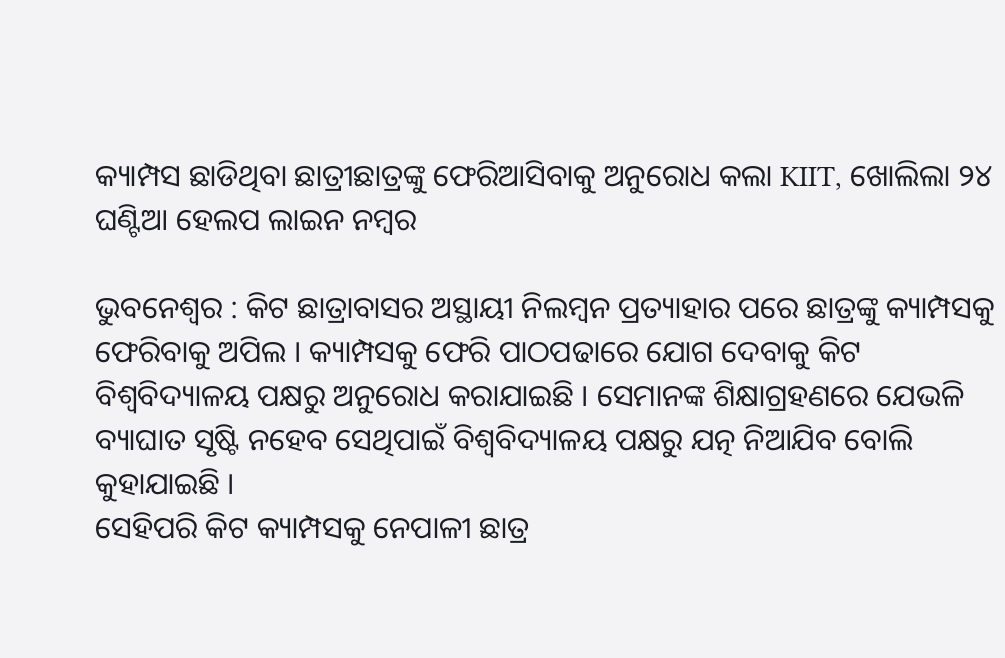କ୍ୟାମ୍ପସ ଛାଡିଥିବା ଛାତ୍ରୀଛାତ୍ରଙ୍କୁ ଫେରିଆସିବାକୁ ଅନୁରୋଧ କଲା KIIT, ଖୋଲିଲା ୨୪ ଘଣ୍ଟିଆ ହେଲପ ଲାଇନ ନମ୍ବର

ଭୁବନେଶ୍ୱର : କିଟ ଛାତ୍ରାବାସର ଅସ୍ଥାୟୀ ନିଲମ୍ବନ ପ୍ରତ୍ୟାହାର ପରେ ଛାତ୍ରଙ୍କୁ କ୍ୟାମ୍ପସକୁ ଫେରିବାକୁ ଅପିଲ । କ୍ୟାମ୍ପସକୁ ଫେରି ପାଠପଢାରେ ଯୋଗ ଦେବାକୁ କିଟ ବିଶ୍ବବିଦ୍ୟାଳୟ ପକ୍ଷରୁ ଅନୁରୋଧ କରାଯାଇଛି । ସେମାନଙ୍କ ଶିକ୍ଷାଗ୍ରହଣରେ ଯେଭଳି ବ୍ୟାଘାତ ସୃଷ୍ଟି ନହେବ ସେଥିପାଇଁ ବିଶ୍ବବିଦ୍ୟାଳୟ ପକ୍ଷରୁ ଯତ୍ନ ନିଆଯିବ ବୋଲି କୁହାଯାଇଛି ।
ସେହିପରି କିଟ କ୍ୟାମ୍ପସକୁ ନେପାଳୀ ଛାତ୍ର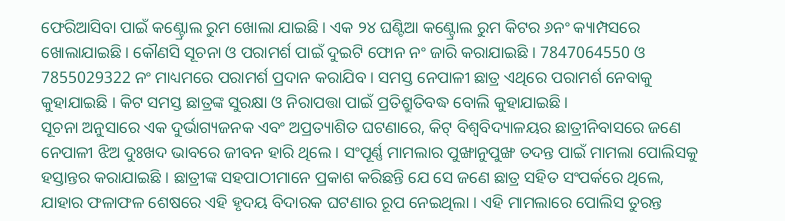ଫେରିଆସିବା ପାଇଁ କଣ୍ଟ୍ରୋଲ ରୁମ ଖୋଲା ଯାଇଛି । ଏକ ୨୪ ଘଣ୍ଟିଆ କଣ୍ଟ୍ରୋଲ ରୁମ କିଟର ୬ନଂ କ୍ୟାମ୍ପସରେ ଖୋଲାଯାଇଛି । କୌଣସି ସୂଚନା ଓ ପରାମର୍ଶ ପାଇଁ ଦୁଇଟି ଫୋନ ନଂ ଜାରି କରାଯାଇଛି । 7847064550 ଓ 7855029322 ନଂ ମାଧ୍ୟମରେ ପରାମର୍ଶ ପ୍ରଦାନ କରାଯିବ । ସମସ୍ତ ନେପାଳୀ ଛାତ୍ର ଏଥିରେ ପରାମର୍ଶ ନେବାକୁ କୁହାଯାଇଛି । କିଟ ସମସ୍ତ ଛାତ୍ରଙ୍କ ସୁରକ୍ଷା ଓ ନିରାପତ୍ତା ପାଇଁ ପ୍ରତିଶ୍ରୁତିବଦ୍ଧ ବୋଲି କୁହାଯାଇଛି ।
ସୂଚନା ଅନୁସାରେ ଏକ ଦୁର୍ଭାଗ୍ୟଜନକ ଏବଂ ଅପ୍ରତ୍ୟାଶିତ ଘଟଣାରେ, କିଟ୍ ବିଶ୍ୱବିଦ୍ୟାଳୟର ଛାତ୍ରୀନିବାସରେ ଜଣେ ନେପାଳୀ ଝିଅ ଦୁଃଖଦ ଭାବରେ ଜୀବନ ହାରି ଥିଲେ । ସଂପୂର୍ଣ୍ଣ ମାମଲାର ପୁଙ୍ଖାନୁପୁଙ୍ଖ ତଦନ୍ତ ପାଇଁ ମାମଲା ପୋଲିସକୁ ହସ୍ତାନ୍ତର କରାଯାଇଛି । ଛାତ୍ରୀଙ୍କ ସହପାଠୀମାନେ ପ୍ରକାଶ କରିଛନ୍ତି ଯେ ସେ ଜଣେ ଛାତ୍ର ସହିତ ସଂପର୍କରେ ଥିଲେ, ଯାହାର ଫଳାଫଳ ଶେଷରେ ଏହି ହୃଦୟ ବିଦାରକ ଘଟଣାର ରୂପ ନେଇଥିଲା । ଏହି ମାମଲାରେ ପୋଲିସ ତୁରନ୍ତ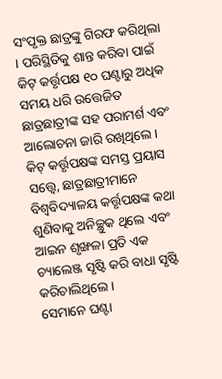ସଂପୃକ୍ତ ଛାତ୍ରଙ୍କୁ ଗିରଫ କରିଥିଲା । ପରିସ୍ଥିତିକୁ ଶାନ୍ତ କରିବା ପାଇଁ କିଟ୍ କର୍ତ୍ତୃପକ୍ଷ ୧୦ ଘଣ୍ଟାରୁ ଅଧିକ ସମୟ ଧରି ଉତ୍ତେଜିତ ଛାତ୍ରଛାତ୍ରୀଙ୍କ ସହ ପରାମର୍ଶ ଏବଂ ଆଲୋଚନା ଜାରି ରଖିଥିଲେ । କିଟ୍ କର୍ତ୍ତୃପକ୍ଷଙ୍କ ସମସ୍ତ ପ୍ରୟାସ ସତ୍ତ୍ୱେ, ଛାତ୍ରଛାତ୍ରୀମାନେ ବିଶ୍ୱବିଦ୍ୟାଳୟ କର୍ତ୍ତୃପକ୍ଷଙ୍କ କଥା ଶୁଣିବାକୁ ଅନିଚ୍ଛୁକ ଥିଲେ ଏବଂ ଆଇନ ଶୃଙ୍ଖଳା ପ୍ରତି ଏକ ଚ୍ୟାଲେଞ୍ଜ ସୃଷ୍ଟି କରି ବାଧା ସୃଷ୍ଟି କରିଚାଲିଥିଲେ ।
ସେମାନେ ଘଣ୍ଟା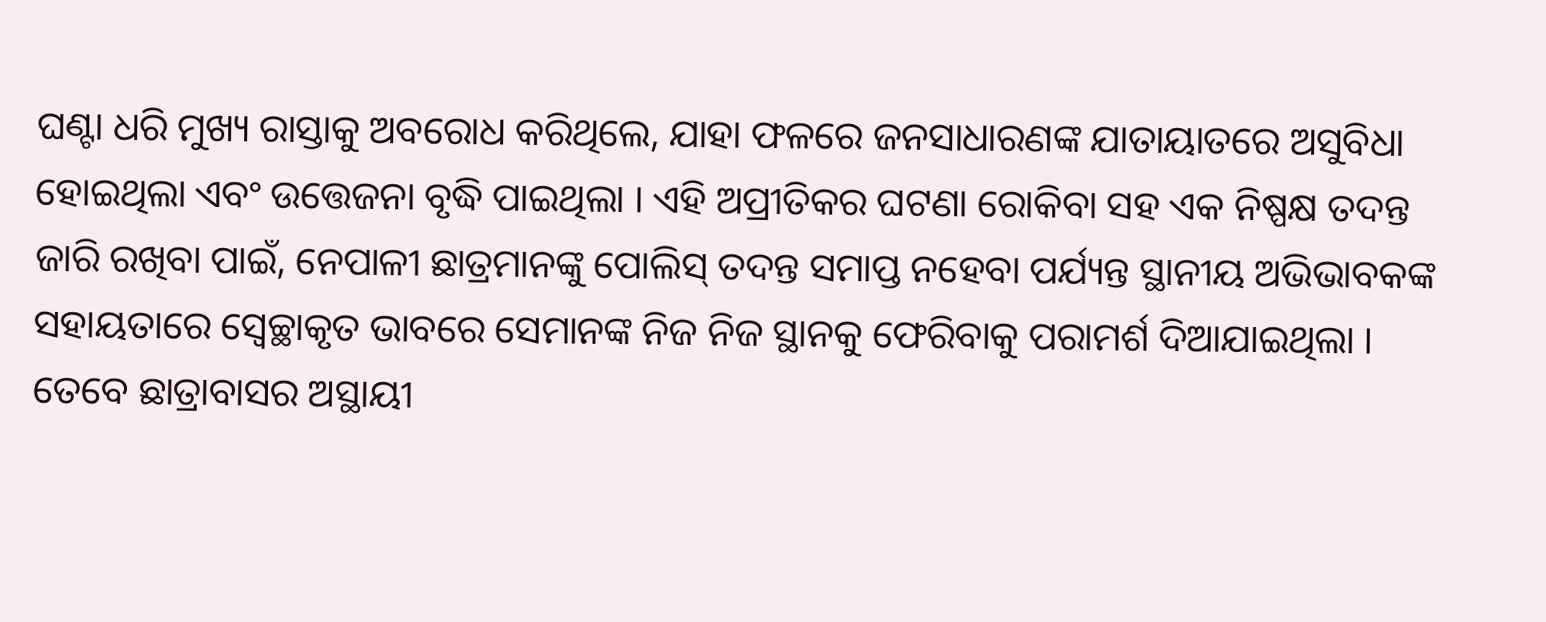ଘଣ୍ଟା ଧରି ମୁଖ୍ୟ ରାସ୍ତାକୁ ଅବରୋଧ କରିଥିଲେ, ଯାହା ଫଳରେ ଜନସାଧାରଣଙ୍କ ଯାତାୟାତରେ ଅସୁବିଧା ହୋଇଥିଲା ଏବଂ ଉତ୍ତେଜନା ବୃଦ୍ଧି ପାଇଥିଲା । ଏହି ଅପ୍ରୀତିକର ଘଟଣା ରୋକିବା ସହ ଏକ ନିଷ୍ପକ୍ଷ ତଦନ୍ତ ଜାରି ରଖିବା ପାଇଁ, ନେପାଳୀ ଛାତ୍ରମାନଙ୍କୁ ପୋଲିସ୍ ତଦନ୍ତ ସମାପ୍ତ ନହେବା ପର୍ଯ୍ୟନ୍ତ ସ୍ଥାନୀୟ ଅଭିଭାବକଙ୍କ ସହାୟତାରେ ସ୍ୱେଚ୍ଛାକୃତ ଭାବରେ ସେମାନଙ୍କ ନିଜ ନିଜ ସ୍ଥାନକୁ ଫେରିବାକୁ ପରାମର୍ଶ ଦିଆଯାଇଥିଲା । ତେବେ ଛାତ୍ରାବାସର ଅସ୍ଥାୟୀ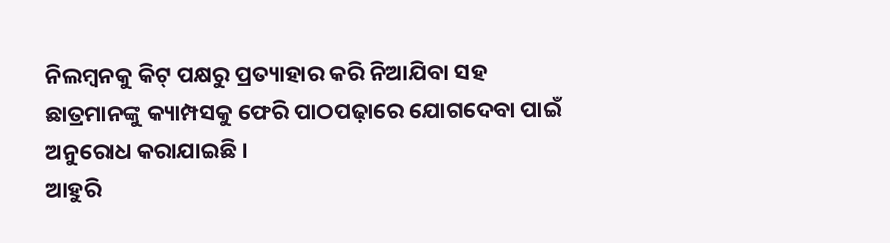ନିଲମ୍ବନକୁ କିଟ୍ ପକ୍ଷରୁ ପ୍ରତ୍ୟାହାର କରି ନିଆଯିବା ସହ ଛାତ୍ରମାନଙ୍କୁ କ୍ୟାମ୍ପସକୁ ଫେରି ପାଠପଢ଼ାରେ ଯୋଗଦେବା ପାଇଁ ଅନୁରୋଧ କରାଯାଇଛି ।
ଆହୁରି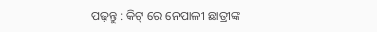ପଢ଼ନ୍ତୁ : କିଟ୍ ରେ ନେପାଳୀ ଛାତ୍ରୀଙ୍କ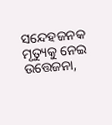ସନ୍ଦେହଜନକ ମୃତ୍ୟୁକୁ ନେଇ ଉତ୍ତେଜନା,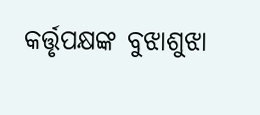କର୍ତ୍ତୃପକ୍ଷଙ୍କ ବୁଝାଶୁଝା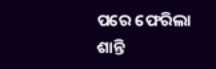ପରେ ଫେରିଲା ଶାନ୍ତି